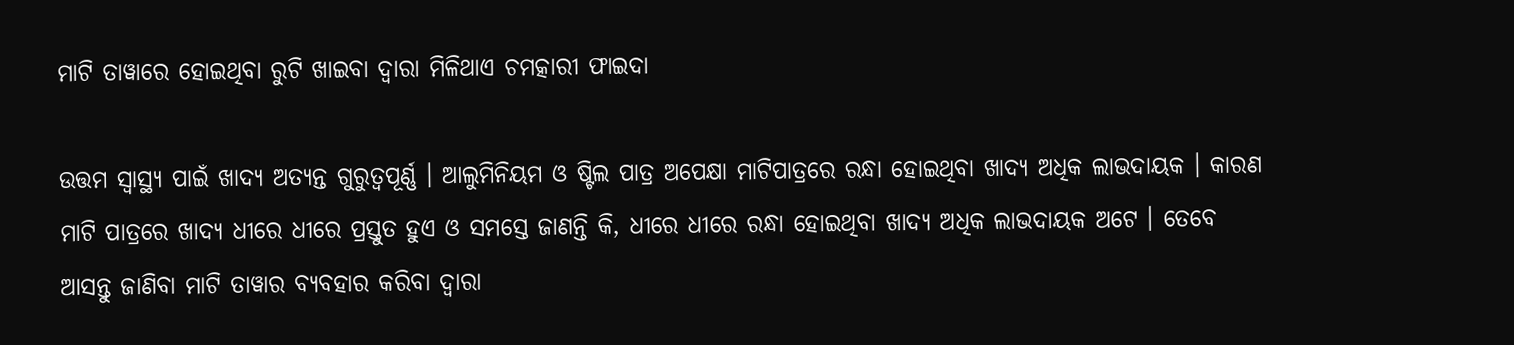ମାଟି ତାୱାରେ ହୋଇଥିବା ରୁଟି ଖାଇବା ଦ୍ୱାରା ମିଳିଥାଏ ଚମତ୍କାରୀ ଫାଇଦା

ଉତ୍ତମ ସ୍ୱାସ୍ଥ୍ୟ ପାଇଁ ଖାଦ୍ୟ ଅତ୍ୟନ୍ତ ଗୁରୁତ୍ୱପୂର୍ଣ୍ଣ । ଆଲୁମିନିୟମ ଓ ଷ୍ଟିଲ ପାତ୍ର ଅପେକ୍ଷା ମାଟିପାତ୍ରରେ ରନ୍ଧା ହୋଇଥିବା ଖାଦ୍ୟ ଅଧିକ ଲାଭଦାୟକ । କାରଣ ମାଟି ପାତ୍ରରେ ଖାଦ୍ୟ ଧୀରେ ଧୀରେ ପ୍ରସ୍ତୁତ ହୁଏ ଓ ସମସ୍ତେ ଜାଣନ୍ତି କି, ଧୀରେ ଧୀରେ ରନ୍ଧା ହୋଇଥିବା ଖାଦ୍ୟ ଅଧିକ ଲାଭଦାୟକ ଅଟେ । ତେବେ ଆସନ୍ତୁ ଜାଣିବା ମାଟି ତାୱାର ବ୍ୟବହାର କରିବା ଦ୍ୱାରା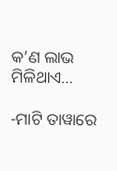କ’ଣ ଲାଭ ମିଳିଥାଏ…

-ମାଟି ତାୱାରେ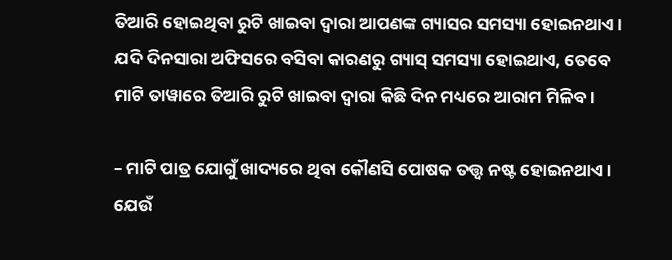ତିଆରି ହୋଇଥିବା ରୁଟି ଖାଇବା ଦ୍ୱାରା ଆପଣଙ୍କ ଗ୍ୟାସର ସମସ୍ୟା ହୋଇନଥାଏ । ଯଦି ଦିନସାରା ଅଫିସରେ ବସିବା କାରଣରୁ ଗ୍ୟାସ୍ ସମସ୍ୟା ହୋଇଥାଏ, ତେବେ ମାଟି ତାୱାରେ ତିଆରି ରୁଟି ଖାଇବା ଦ୍ୱାରା କିଛି ଦିନ ମଧ୍ୟରେ ଆରାମ ମିଳିବ ।

– ମାଟି ପାତ୍ର ଯୋଗୁଁ ଖାଦ୍ୟରେ ଥିବା କୌଣସି ପୋଷକ ତତ୍ତ୍ୱ ନଷ୍ଟ ହୋଇନଥାଏ । ଯେଉଁ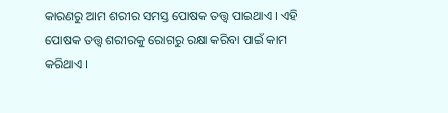କାରଣରୁ ଆମ ଶରୀର ସମସ୍ତ ପୋଷକ ତତ୍ତ୍ୱ ପାଇଥାଏ । ଏହି ପୋଷକ ତତ୍ତ୍ୱ ଶରୀରକୁ ରୋଗରୁ ରକ୍ଷା କରିବା ପାଇଁ କାମ କରିଥାଏ ।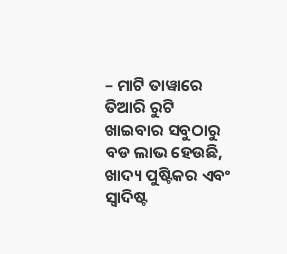– ମାଟି ତାୱାରେ ତିଆରି ରୁଟି ଖାଇବାର ସବୁଠାରୁ ବଡ ଲାଭ ହେଉଛି, ଖାଦ୍ୟ ପୁଷ୍ଟିକର ଏବଂ ସ୍ୱାଦିଷ୍ଟ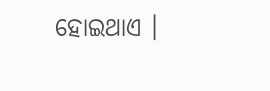ହୋଇଥାଏ ।